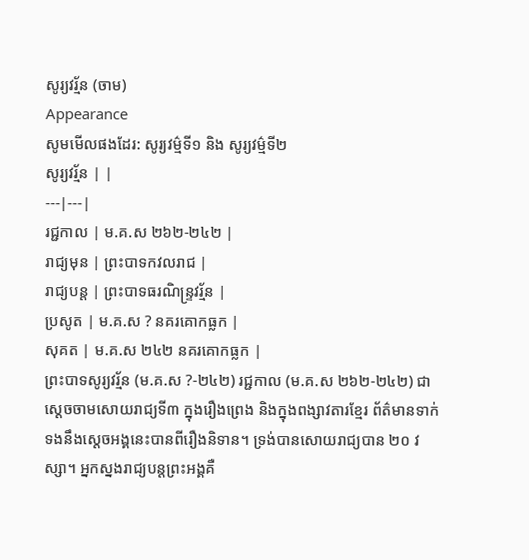សូរ្យវរ្ម័ន (ចាម)
Appearance
សូមមើលផងដែរ: សូរ្យវម៌្មទី១ និង សូរ្យវម៌្មទី២
សូរ្យវរ្ម័ន | |
---|---|
រជ្ជកាល | ម.គ.ស ២៦២-២៤២ |
រាជ្យមុន | ព្រះបាទកវលរាជ |
រាជ្យបន្ត | ព្រះបាទធរណិន្ទ្រវរ្ម័ន |
ប្រសូត | ម.គ.ស ? នគរគោកធ្លក |
សុគត | ម.គ.ស ២៤២ នគរគោកធ្លក |
ព្រះបាទសូរ្យវរ្ម័ន (ម.គ.ស ?-២៤២) រជ្ជកាល (ម.គ.ស ២៦២-២៤២) ជាស្ដេចចាមសោយរាជ្យទី៣ ក្នុងរឿងព្រេង និងក្នុងពង្សាវតារខ្មែរ ព័ត៌មានទាក់ទងនឹងស្ដេចអង្គនេះបានពីរឿងនិទាន។ ទ្រង់បានសោយរាជ្យបាន ២០ វស្សា។ អ្នកស្នងរាជ្យបន្តព្រះអង្គគឺ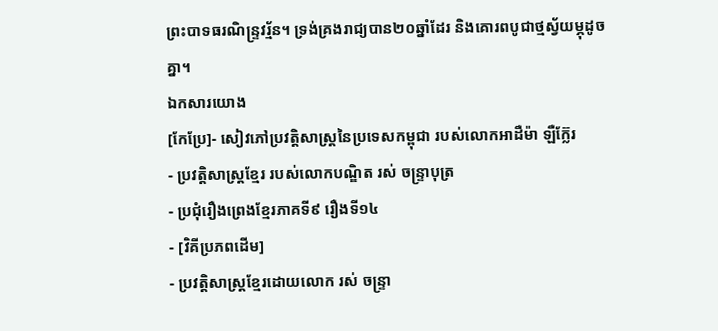ព្រះបាទធរណិន្ទ្រវរ្ម័ន។ ទ្រង់គ្រងរាជ្យបាន២០ឆ្នាំដែរ និងគោរពបូជាថ្មស្វ័យម្ភុដូចគ្នា។
ឯកសារយោង
[កែប្រែ]- សៀវភៅប្រវត្តិសាស្ត្រនៃប្រទេសកម្ពុជា របស់លោកអាដឺម៉ា ឡឺក្ល៊ែរ
- ប្រវត្តិសាស្ត្រខ្មែរ របស់លោកបណ្ឌិត រស់ ចន្ទ្រាបុត្រ
- ប្រជុំរឿងព្រេងខ្មែរភាគទី៩ រឿងទី១៤
- [វិគីប្រភពដើម]
- ប្រវត្តិសាស្ត្រខ្មែរដោយលោក រស់ ចន្ទ្រា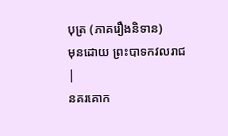បុត្រ (ភាគរឿងនិទាន)
មុនដោយ ព្រះបាទកវលរាជ |
នគរគោក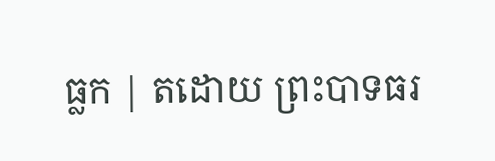ធ្លក | តដោយ ព្រះបាទធរ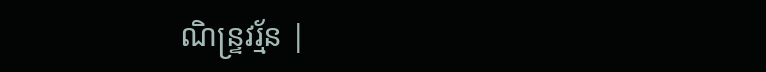ណិន្ទ្រវរ្ម័ន |